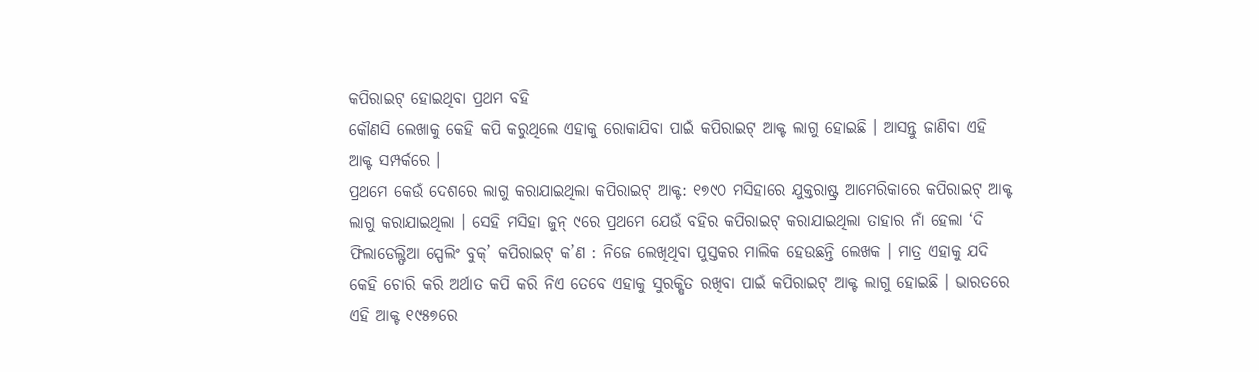କପିରାଇଟ୍ ହୋଇଥିବା ପ୍ରଥମ ବହି
କୌଣସି ଲେଖାକୁ କେହି କପି କରୁଥିଲେ ଏହାକୁ ରୋକାଯିବା ପାଇଁ କପିରାଇଟ୍ ଆକ୍ଟ ଲାଗୁ ହୋଇଛି । ଆସନ୍ତୁ ଜାଣିବା ଏହି ଆକ୍ଟ ସମ୍ପର୍କରେ ।
ପ୍ରଥମେ କେଉଁ ଦେଶରେ ଲାଗୁ କରାଯାଇଥିଲା କପିରାଇଟ୍ ଆକ୍ଟ: ୧୭୯୦ ମସିହାରେ ଯୁକ୍ତରାଷ୍ଟ୍ର ଆମେରିକାରେ କପିରାଇଟ୍ ଆକ୍ଟ ଲାଗୁ କରାଯାଇଥିଲା । ସେହି ମସିହା ଜୁନ୍ ୯ରେ ପ୍ରଥମେ ଯେଉଁ ବହିର କପିରାଇଟ୍ କରାଯାଇଥିଲା ତାହାର ନାଁ ହେଲା ‘ଦି ଫିଲାଡେଲ୍ଫିଆ ସ୍ପେଲିଂ ବୁକ୍’ କପିରାଇଟ୍ କ’ଣ : ନିଜେ ଲେଖିଥିବା ପୁସ୍ତକର ମାଲିକ ହେଉଛନ୍ତି ଲେଖକ । ମାତ୍ର ଏହାକୁ ଯଦି କେହି ଚୋରି କରି ଅର୍ଥାତ କପି କରି ନିଏ ତେବେ ଏହାକୁ ସୁରକ୍ଷିତ ରଖିବା ପାଇଁ କପିରାଇଟ୍ ଆକ୍ଟ ଲାଗୁ ହୋଇଛି । ଭାରତରେ ଏହି ଆକ୍ଟ ୧୯୫୭ରେ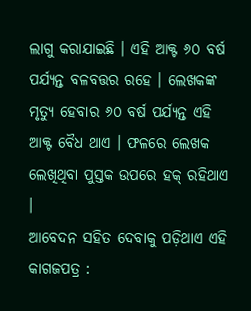ଲାଗୁ କରାଯାଇଛି । ଏହି ଆକ୍ଟ ୬୦ ବର୍ଷ ପର୍ଯ୍ୟନ୍ତ ବଳବତ୍ତର ରହେ । ଲେଖକଙ୍କ ମୃତ୍ୟୁ ହେବାର ୬୦ ବର୍ଷ ପର୍ଯ୍ୟନ୍ତ ଏହି ଆକ୍ଟ ବୈଧ ଥାଏ । ଫଳରେ ଲେଖକ ଲେଖିଥିବା ପୁସ୍ତକ ଉପରେ ହକ୍ ରହିଥାଏ ।
ଆବେଦନ ସହିତ ଦେବାକୁ ପଡ଼ିଥାଏ ଏହି କାଗଜପତ୍ର :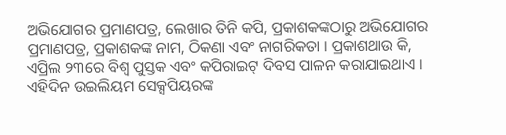ଅଭିଯୋଗର ପ୍ରମାଣପତ୍ର, ଲେଖାର ତିନି କପି, ପ୍ରକାଶକଙ୍କଠାରୁ ଅଭିଯୋଗର ପ୍ରମାଣପତ୍ର, ପ୍ରକାଶକଙ୍କ ନାମ, ଠିକଣା ଏବଂ ନାଗରିକତା । ପ୍ରକାଶଥାଉ କି, ଏପ୍ରିଲ ୨୩ରେ ବିଶ୍ୱ ପୁସ୍ତକ ଏବଂ କପିରାଇଟ୍ ଦିବସ ପାଳନ କରାଯାଇଥାଏ । ଏହିଦିନ ଉଇଲିୟମ ସେକ୍ସପିୟରଙ୍କ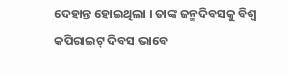ଦେହାନ୍ତ ହୋଇଥିଲା । ତାଙ୍କ ଜନ୍ମଦିବସକୁ ବିଶ୍ୱ କପିରାଇଟ୍ ଦିବସ ଭାବେ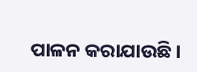ପାଳନ କରାଯାଉଛି ।